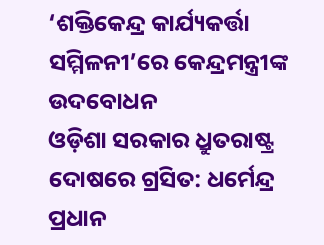‘ଶକ୍ତିକେନ୍ଦ୍ର କାର୍ଯ୍ୟକର୍ତ୍ତା ସମ୍ମିଳନୀ’ରେ କେନ୍ଦ୍ରମନ୍ତ୍ରୀଙ୍କ ଉଦବୋଧନ
ଓଡ଼ିଶା ସରକାର ଧ୍ରୁତରାଷ୍ଟ୍ର ଦୋଷରେ ଗ୍ରସିତ: ଧର୍ମେନ୍ଦ୍ର ପ୍ରଧାନ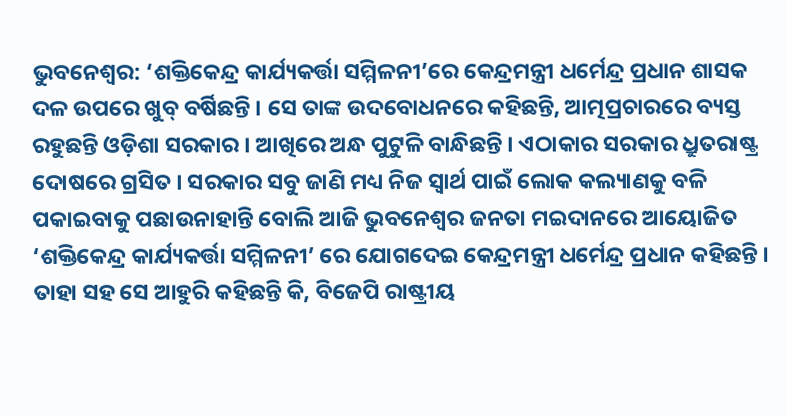ଭୁବନେଶ୍ୱର: ‘ଶକ୍ତିକେନ୍ଦ୍ର କାର୍ଯ୍ୟକର୍ତ୍ତା ସମ୍ମିଳନୀ’ରେ କେନ୍ଦ୍ରମନ୍ତ୍ରୀ ଧର୍ମେନ୍ଦ୍ର ପ୍ରଧାନ ଶାସକ ଦଳ ଉପରେ ଖୁବ୍ ବର୍ଷିଛନ୍ତି । ସେ ତାଙ୍କ ଉଦବୋଧନରେ କହିଛନ୍ତି, ଆତ୍ମପ୍ରଚାରରେ ବ୍ୟସ୍ତ ରହୁଛନ୍ତି ଓଡ଼ିଶା ସରକାର । ଆଖିରେ ଅନ୍ଧ ପୁଟୁଳି ବାନ୍ଧିଛନ୍ତି । ଏଠାକାର ସରକାର ଧ୍ରୁତରାଷ୍ଟ୍ର ଦୋଷରେ ଗ୍ରସିତ । ସରକାର ସବୁ ଜାଣି ମଧ୍ୟ ନିଜ ସ୍ୱାର୍ଥ ପାଇଁ ଲୋକ କଲ୍ୟାଣକୁ ବଳି ପକାଇବାକୁ ପଛାଉନାହାନ୍ତି ବୋଲି ଆଜି ଭୁବନେଶ୍ୱର ଜନତା ମଇଦାନରେ ଆୟୋଜିତ ‘ଶକ୍ତିକେନ୍ଦ୍ର କାର୍ଯ୍ୟକର୍ତ୍ତା ସମ୍ମିଳନୀ’ ରେ ଯୋଗଦେଇ କେନ୍ଦ୍ରମନ୍ତ୍ରୀ ଧର୍ମେନ୍ଦ୍ର ପ୍ରଧାନ କହିଛନ୍ତି ।
ତାହା ସହ ସେ ଆହୁରି କହିଛନ୍ତି କି, ବିଜେପି ରାଷ୍ଟ୍ରୀୟ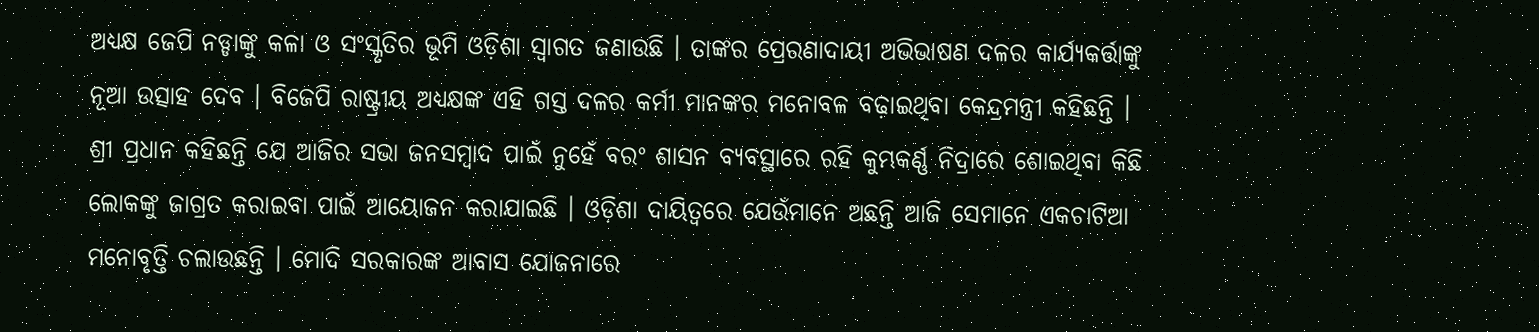ଅଧ୍ୟକ୍ଷ ଜେପି ନଡ୍ଡାଙ୍କୁ କଳା ଓ ସଂସ୍କୃତିର ଭୂମି ଓଡ଼ିଶା ସ୍ୱାଗତ ଜଣାଉଛି । ତାଙ୍କର ପ୍ରେରଣାଦାୟୀ ଅଭିଭାଷଣ ଦଳର କାର୍ଯ୍ୟକର୍ତ୍ତାଙ୍କୁ ନୂଆ ଉତ୍ସାହ ଦେବ । ବିଜେପି ରାଷ୍ଟ୍ରୀୟ ଅଧ୍ୟକ୍ଷଙ୍କ ଏହି ଗସ୍ତ ଦଳର କର୍ମୀ ମାନଙ୍କର ମନୋବଳ ବଢ଼ାଇଥିବା କେନ୍ଦ୍ରମନ୍ତ୍ରୀ କହିଛନ୍ତି । ଶ୍ରୀ ପ୍ରଧାନ କହିଛନ୍ତି ଯେ ଆଜିର ସଭା ଜନସମ୍ବାଦ ପାଇଁ ନୁହେଁ ବରଂ ଶାସନ ବ୍ୟବସ୍ଥାରେ ରହି କୁମ୍ଭକର୍ଣ୍ଣ ନିଦ୍ରାରେ ଶୋଇଥିବା କିଛି ଲୋକଙ୍କୁ ଜାଗ୍ରତ କରାଇବା ପାଇଁ ଆୟୋଜନ କରାଯାଇଛି । ଓଡ଼ିଶା ଦାୟିତ୍ୱରେ ଯେଉଁମାନେ ଅଛନ୍ତି ଆଜି ସେମାନେ ଏକଚାଟିଆ ମନୋବୃତ୍ତି ଚଲାଉଛନ୍ତି । ମୋଦି ସରକାରଙ୍କ ଆବାସ ଯୋଜନାରେ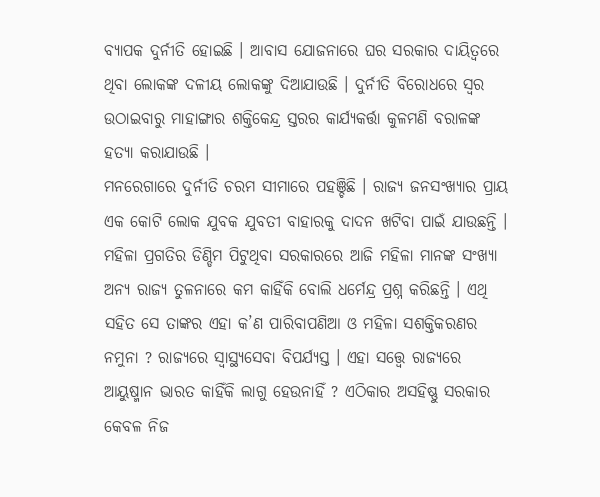ବ୍ୟାପକ ଦୁର୍ନୀତି ହୋଇଛି । ଆବାସ ଯୋଜନାରେ ଘର ସରକାର ଦାୟିତ୍ୱରେ ଥିବା ଲୋକଙ୍କ ଦଳୀୟ ଲୋକଙ୍କୁ ଦିଆଯାଉଛି । ଦୁର୍ନୀତି ବିରୋଧରେ ସ୍ୱର ଉଠାଇବାରୁ ମାହାଙ୍ଗାର ଶକ୍ତିକେନ୍ଦ୍ର ସ୍ତରର କାର୍ଯ୍ୟକର୍ତ୍ତା କୁଳମଣି ବରାଳଙ୍କ ହତ୍ୟା କରାଯାଉଛି ।
ମନରେଗାରେ ଦୁର୍ନୀତି ଚରମ ସୀମାରେ ପହଞ୍ଚିଛି । ରାଜ୍ୟ ଜନସଂଖ୍ୟାର ପ୍ରାୟ ଏକ କୋଟି ଲୋକ ଯୁବକ ଯୁବତୀ ବାହାରକୁ ଦାଦନ ଖଟିବା ପାଇଁ ଯାଉଛନ୍ତି । ମହିଳା ପ୍ରଗତିର ଡିଣ୍ଡିମ ପିଟୁଥିବା ସରକାରରେ ଆଜି ମହିଳା ମାନଙ୍କ ସଂଖ୍ୟା ଅନ୍ୟ ରାଜ୍ୟ ତୁଳନାରେ କମ କାହିଁକି ବୋଲି ଧର୍ମେନ୍ଦ୍ର ପ୍ରଶ୍ନ କରିଛନ୍ତି । ଏଥି ସହିତ ସେ ତାଙ୍କର ଏହା କ’ଣ ପାରିବାପଣିଆ ଓ ମହିଳା ସଶକ୍ତିକରଣର ନମୁନା ? ରାଜ୍ୟରେ ସ୍ୱାସ୍ଥ୍ୟସେବା ବିପର୍ଯ୍ୟସ୍ତ । ଏହା ସତ୍ତ୍ୱେ ରାଜ୍ୟରେ ଆୟୁଷ୍ମାନ ଭାରତ କାହିଁକି ଲାଗୁ ହେଉନାହିଁ ? ଏଠିକାର ଅସହିଷ୍ଣୁ ସରକାର କେବଳ ନିଜ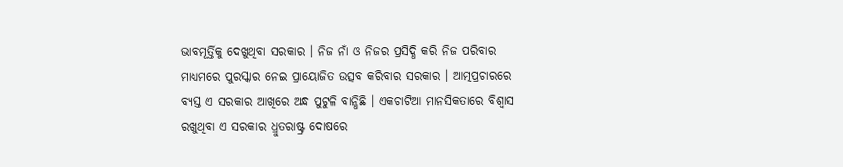ଭାବମୂର୍ତ୍ତିକୁ ଦେଖୁଥିବା ସରକାର । ନିଜ ନାଁ ଓ ନିଜର ପ୍ରସିଦ୍ଧି କରି ନିଜ ପରିବାର ମାଧ୍ୟମରେ ପୁରସ୍କାର ନେଇ ପ୍ରାୟୋଜିତ ଉତ୍ସବ କରିବାର ସରକାର । ଆତ୍ମପ୍ରଚାରରେ ବ୍ୟସ୍ତ ଏ ସରକାର ଆଖିରେ ଅନ୍ଧ ପୁଟୁଳି ବାନ୍ଧିଛି । ଏକଚାଟିଆ ମାନସିକତାରେ ବିଶ୍ୱାସ ରଖୁଥିବା ଏ ସରକାର ଧ୍ରୁତରାଷ୍ଟ୍ର ଦୋଷରେ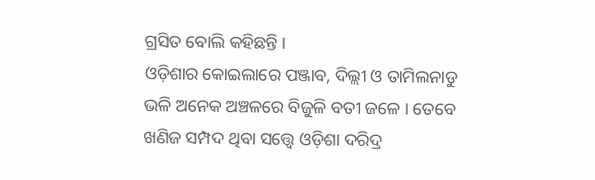ଗ୍ରସିତ ବୋଲି କହିଛନ୍ତି ।
ଓଡ଼ିଶାର କୋଇଲାରେ ପଞ୍ଜାବ, ଦିଲ୍ଲୀ ଓ ତାମିଲନାଡୁ ଭଳି ଅନେକ ଅଞ୍ଚଳରେ ବିଜୁଳି ବତୀ ଜଳେ । ତେବେ ଖଣିଜ ସମ୍ପଦ ଥିବା ସତ୍ତ୍ୱେ ଓଡ଼ିଶା ଦରିଦ୍ର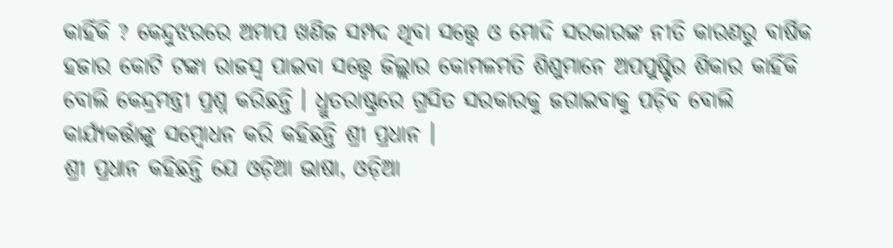କାହିଁକି ? କେନ୍ଦୁଝରରେ ଅମାପ ଖଣିଜ ସମ୍ପଦ ଥିବା ସତ୍ତ୍ୱେ ଓ ମୋଦି ସରକାରଙ୍କ ନୀତି କାରଣରୁ ବାର୍ଷିକ ହଜାର କୋଟି ଟଙ୍କା ରାଜସ୍ୱ ପାଇବା ସତ୍ତ୍ୱେ ଜିଲ୍ଲାର କୋମଳମତି ଶିଶୁମାନେ ଅପପୁଷ୍ଟିର ଶିକାର କାହିଁକି ବୋଲି କେନ୍ଦ୍ରମନ୍ତ୍ରୀ ପ୍ରଶ୍ନ କରିଛନ୍ତି । ଧ୍ରୁତରାଷ୍ଟ୍ରରେ ଗ୍ରସିତ ସରକାରକୁ ଜଗାଇବାକୁ ପଡ଼ିବ ବୋଲି କାର୍ଯ୍ୟକର୍ତ୍ତାଙ୍କୁ ସମ୍ବୋଧନ କରି କହିଛନ୍ତି ଶ୍ରୀ ପ୍ରଧାନ ।
ଶ୍ରୀ ପ୍ରଧାନ କହିଛନ୍ତି ଯେ ଓଡ଼ିଆ ଭାଷା, ଓଡ଼ିଆ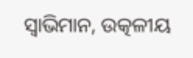ସ୍ୱାଭିମାନ, ଉତ୍କଳୀୟ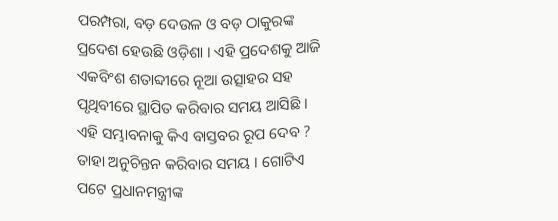ପରମ୍ପରା, ବଡ଼ ଦେଉଳ ଓ ବଡ଼ ଠାକୁରଙ୍କ ପ୍ରଦେଶ ହେଉଛି ଓଡ଼ିଶା । ଏହି ପ୍ରଦେଶକୁ ଆଜି ଏକବିଂଶ ଶତାବ୍ଦୀରେ ନୂଆ ଉତ୍ସାହର ସହ ପୃଥିବୀରେ ସ୍ଥାପିତ କରିବାର ସମୟ ଆସିଛି । ଏହି ସମ୍ଭାବନାକୁ କିଏ ବାସ୍ତବର ରୂପ ଦେବ ? ତାହା ଅନୁଚିନ୍ତନ କରିବାର ସମୟ । ଗୋଟିଏ ପଟେ ପ୍ରଧାନମନ୍ତ୍ରୀଙ୍କ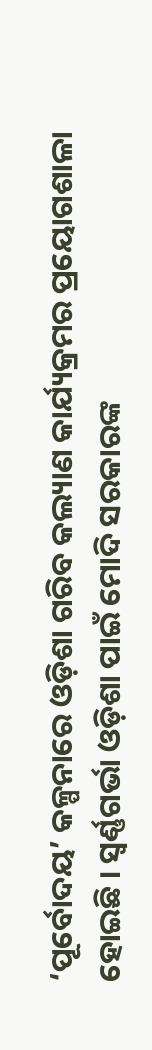‘ପୂର୍ବୋଦୟ’ କଳ୍ପନାରେ ଓଡ଼ିଶା ଗରିବ କଲ୍ୟାଣ କାର୍ଯ୍ୟକ୍ରମର ପ୍ରୟୋଗଶାଳା ହୋଇଛି । ସ୍ୱର୍ଣ୍ଣଗର୍ଭା ଓଡ଼ିଶା ପାଇଁ ମୋଦି ସରକାରଙ୍କ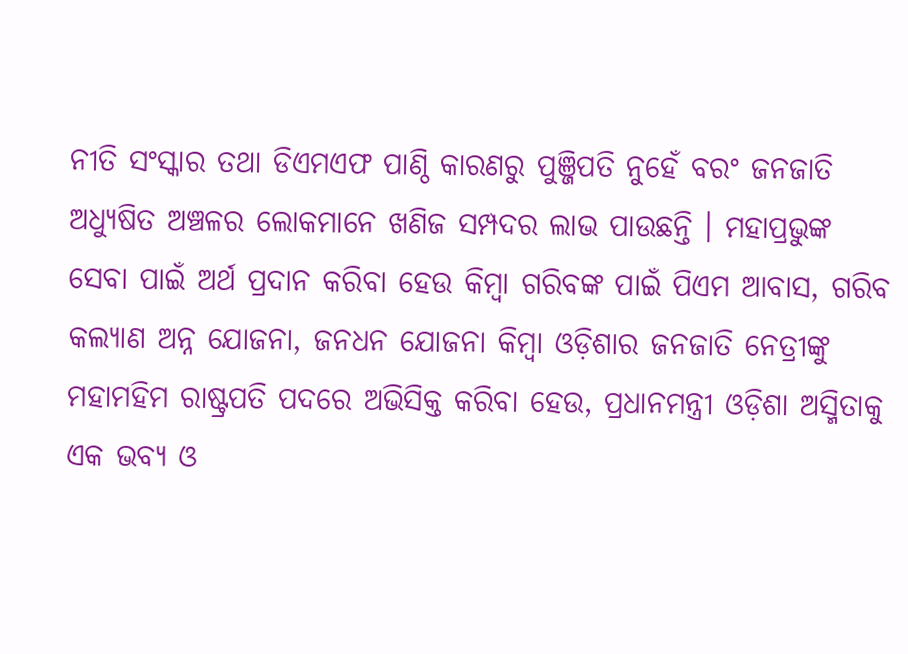ନୀତି ସଂସ୍କାର ତଥା ଡିଏମଏଫ ପାଣ୍ଠି କାରଣରୁ ପୁଞ୍ଜିପତି ନୁହେଁ ବରଂ ଜନଜାତି ଅଧ୍ୟୁଷିତ ଅଞ୍ଚଳର ଲୋକମାନେ ଖଣିଜ ସମ୍ପଦର ଲାଭ ପାଉଛନ୍ତି । ମହାପ୍ରଭୁଙ୍କ ସେବା ପାଇଁ ଅର୍ଥ ପ୍ରଦାନ କରିବା ହେଉ କିମ୍ବା ଗରିବଙ୍କ ପାଇଁ ପିଏମ ଆବାସ, ଗରିବ କଲ୍ୟାଣ ଅନ୍ନ ଯୋଜନା, ଜନଧନ ଯୋଜନା କିମ୍ବା ଓଡ଼ିଶାର ଜନଜାତି ନେତ୍ରୀଙ୍କୁ ମହାମହିମ ରାଷ୍ଟ୍ରପତି ପଦରେ ଅଭିସିକ୍ତ କରିବା ହେଉ, ପ୍ରଧାନମନ୍ତ୍ରୀ ଓଡ଼ିଶା ଅସ୍ମିତାକୁ ଏକ ଭବ୍ୟ ଓ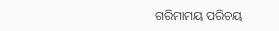ଗରିମାମୟ ପରିଚୟ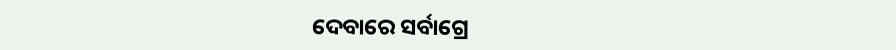ଦେବାରେ ସର୍ବାଗ୍ରେ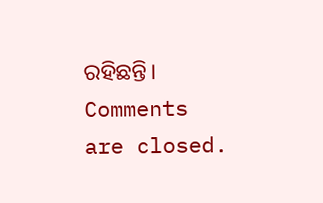ରହିଛନ୍ତି।
Comments are closed.